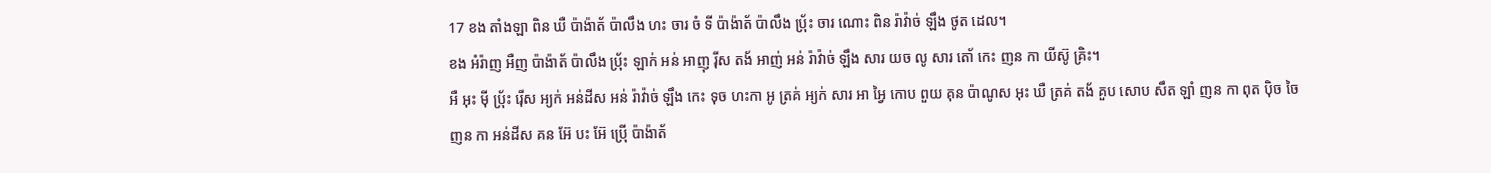17 ខង តាំងឡា ពិន ឃឺ ប៉ាង៉ាត័ ប៉ាលឹង ហះ ចារ ចំ ទី ប៉ាង៉ាត័ ប៉ាលឹង ប៉្រ័ះ ចារ ណោះ ពិន រ៉ាវ៉ាច់ ឡឹង ថូត ដេល។
ខង អំរ៉ាញ អឺញ ប៉ាង៉ាត័ ប៉ាលឹង ប៉្រ័ះ ឡាក់ អន់ អាញុ រ៉ីស តង័ អាញ់ អន់ រ៉ាវ៉ាច់ ឡឹង សារ យច លូ សារ តោ័ កេះ ញន កា យីស៊ូ គ្រិះ។
អឺ អុះ ម៉ី ប៉្រ័ះ រ៉ើស អ្យក់ អន់ដីស អន់ រ៉ាវ៉ាច់ ឡឹង កេះ ទុច ហះកា អូ ត្រគ់ អ្យក់ សារ អា អ្វៃ កោប ពួយ គុន ប៉ាណូស អុះ ឃឺ ត្រគ់ តង័ គួប សោប សឹត ឡាំ ញន កា ពុត ប៉ិច ចៃ
ញន កា អន់ដីស គន អ៊ែ បះ អ៊ែ ប៉្រើ ប៉ាង៉ាត័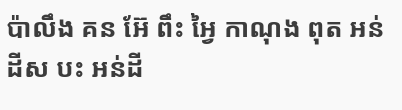ប៉ាលឹង គន អ៊ែ ពឹះ អ្វៃ កាណុង ពុត អន់ដីស បះ អន់ដី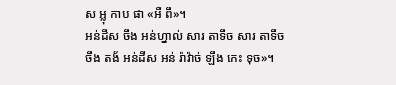ស អ្លុ កាប ផា «អឺ ពឹ»។
អន់ដីស ចឹង អន់ហ្នាល់ សារ តាទឹច សារ តាទឹច ចឹង តង័ អន់ដីស អន់ រ៉ាវ៉ាច់ ឡឹង កេះ ទុច»។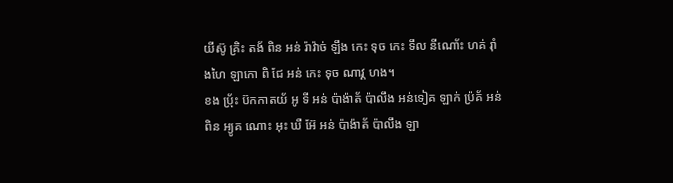យីស៊ូ គ្រិះ តង័ ពិន អន់ រ៉ាវ៉ាច់ ឡឹង កេះ ទុច កេះ ទឹល នីណោ័ះ ហគ់ រ៉ាំងហៃ ឡាកោ ពិ ជែ អន់ កេះ ទុច ណាវ្គ ហង។
ខង ប៉្រ័ះ ប៊កកាតយ័ អូ ទី អន់ ប៉ាង៉ាត័ ប៉ាលឹង អន់ទៀគ ឡាក់ ប៉្រគ័ អន់ ពិន អ្យូគ ណោះ អុះ ឃឺ អ៊ែ អន់ ប៉ាង៉ាត័ ប៉ាលឹង ឡា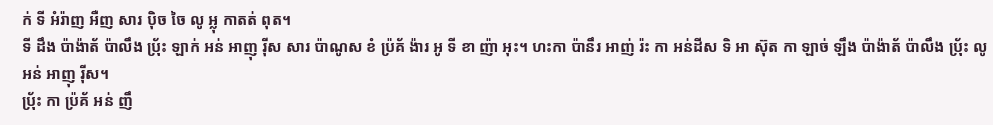ក់ ទី អំរ៉ាញ អឺញ សារ ប៉ិច ចៃ លូ អ្លុ កាតត់ ពុត។
ទី ដឹង ប៉ាង៉ាត័ ប៉ាលឹង ប៉្រ័ះ ឡាក់ អន់ អាញុ រ៉ីស សារ ប៉ាណូស ខំ ប៉្រគ័ ង៉ារ អូ ទី ខា ញ៉ា អុះ។ ហះកា ប៉ានឹរ អាញ់ រ៉ះ កា អន់ដីស ទិ អា ស៊ុត កា ឡាច់ ឡឹង ប៉ាង៉ាត័ ប៉ាលឹង ប៉្រ័ះ លូ អន់ អាញុ រ៉ីស។
ប៉្រ័ះ កា ប៉្រគ័ អន់ ញឹ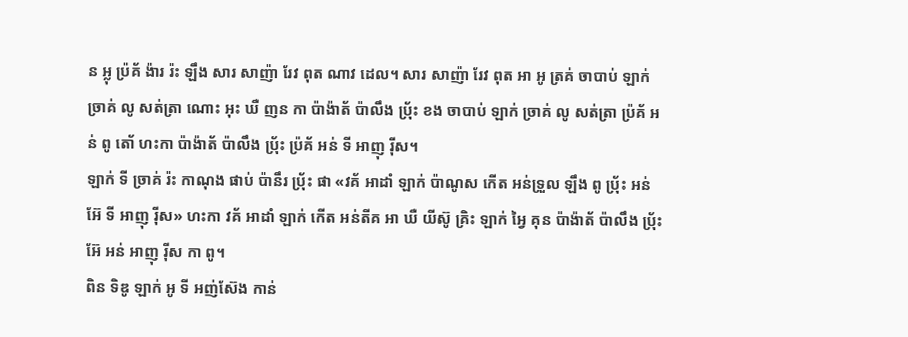ន អ្លុ ប៉្រគ័ ង៉ារ រ៉ះ ឡឹង សារ សាញ៉ា រែវ ពុត ណាវ ដេល។ សារ សាញ៉ា រែវ ពុត អា អូ ត្រគ់ ចាបាប់ ឡាក់ ច្រាគ់ លូ សត់ត្រា ណោះ អុះ ឃឺ ញន កា ប៉ាង៉ាត័ ប៉ាលឹង ប៉្រ័ះ ខង ចាបាប់ ឡាក់ ច្រាគ់ លូ សត់ត្រា ប៉្រគ័ អន់ ពូ តោ័ ហះកា ប៉ាង៉ាត័ ប៉ាលឹង ប៉្រ័ះ ប៉្រគ័ អន់ ទី អាញុ រ៉ីស។
ឡាក់ ទី ច្រាគ់ រ៉ះ កាណុង ផាប់ ប៉ានឹរ ប៉្រ័ះ ផា «វគ័ អាដាំ ឡាក់ ប៉ាណូស កើត អន់ទ្រួល ឡឹង ពូ ប៉្រ័ះ អន់ អ៊ែ ទី អាញុ រ៉ីស» ហះកា វគ័ អាដាំ ឡាក់ កើត អន់តីគ អា ឃឺ យីស៊ូ គ្រិះ ឡាក់ អ្វៃ គុន ប៉ាង៉ាត័ ប៉ាលឹង ប៉្រ័ះ អ៊ែ អន់ អាញុ រ៉ីស កា ពូ។
ពិន ទិឌូ ឡាក់ អូ ទី អញ់ស៊ែង កាន់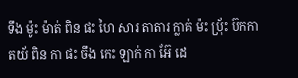ទឹង ម៉ូះ ម៉ាត់ ពិន ផះ ហៃ សារ តាតារ ក្លាគ់ ម៉ះ ប៉្រ័ះ ប៊កកាតយ័ ពិន កា ផះ ចឹង កេះ ឡាក់ កា អ៊ែ ដេ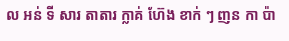ល អន់ ទី សារ តាតារ ក្លាគ់ ហ៊ែង ខាក់ ៗ ញន កា ប៉ា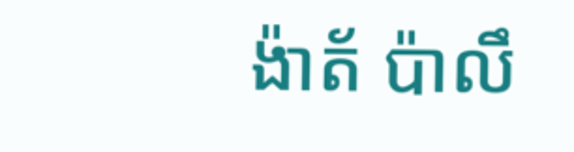ង៉ាត័ ប៉ាលឹ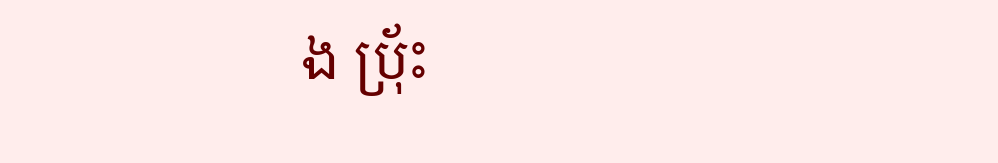ង ប៉្រ័ះ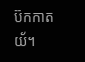ប៊កកាតយ័។